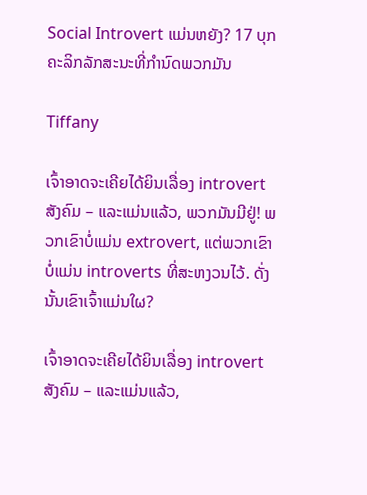Social Introvert ແມ່ນຫຍັງ? 17 ບຸກຄະລິກລັກສະນະທີ່ກໍານົດພວກມັນ

Tiffany

ເຈົ້າອາດຈະເຄີຍໄດ້ຍິນເລື່ອງ introvert ສັງຄົມ – ແລະແມ່ນແລ້ວ, ພວກມັນມີຢູ່! ພວກເຂົາບໍ່ແມ່ນ extrovert, ແຕ່ພວກເຂົາບໍ່ແມ່ນ introverts ທີ່ສະຫງວນໄວ້. ດັ່ງນັ້ນເຂົາເຈົ້າແມ່ນໃຜ?

ເຈົ້າອາດຈະເຄີຍໄດ້ຍິນເລື່ອງ introvert ສັງຄົມ – ແລະແມ່ນແລ້ວ,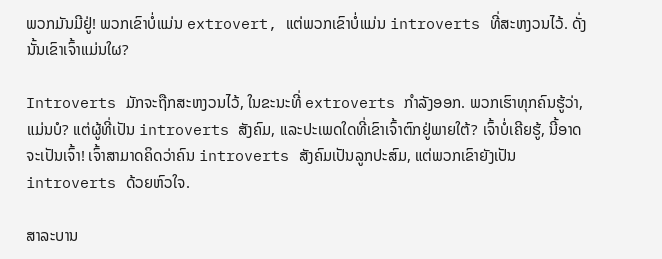ພວກມັນມີຢູ່! ພວກເຂົາບໍ່ແມ່ນ extrovert, ແຕ່ພວກເຂົາບໍ່ແມ່ນ introverts ທີ່ສະຫງວນໄວ້. ດັ່ງນັ້ນເຂົາເຈົ້າແມ່ນໃຜ?

Introverts ມັກຈະຖືກສະຫງວນໄວ້, ໃນຂະນະທີ່ extroverts ກໍາລັງອອກ. ພວກເຮົາທຸກຄົນຮູ້ວ່າ, ແມ່ນບໍ? ແຕ່ຜູ້ທີ່ເປັນ introverts ສັງຄົມ, ແລະປະເພດໃດທີ່ເຂົາເຈົ້າຕົກຢູ່ພາຍໃຕ້? ເຈົ້າບໍ່ເຄີຍຮູ້, ນີ້ອາດຈະເປັນເຈົ້າ! ເຈົ້າສາມາດຄິດວ່າຄົນ introverts ສັງຄົມເປັນລູກປະສົມ, ແຕ່ພວກເຂົາຍັງເປັນ introverts ດ້ວຍຫົວໃຈ.

ສາລະບານ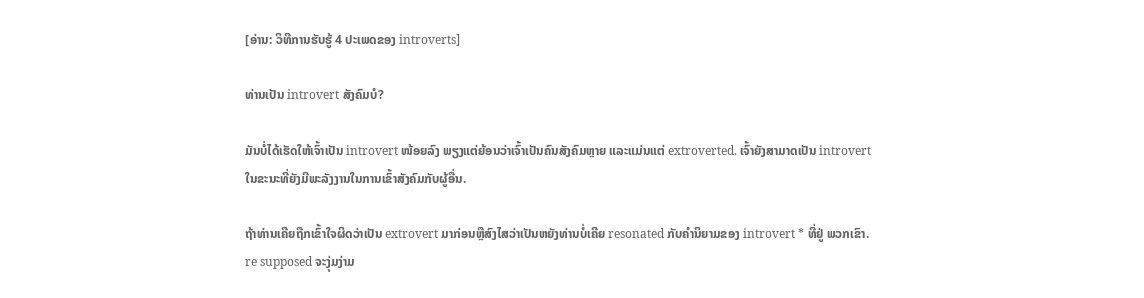[ອ່ານ: ວິທີການຮັບຮູ້ 4 ປະເພດຂອງ introverts]

ທ່ານເປັນ introvert ສັງຄົມບໍ?

ມັນບໍ່ໄດ້ເຮັດໃຫ້ເຈົ້າເປັນ introvert ໜ້ອຍລົງ ພຽງແຕ່ຍ້ອນວ່າເຈົ້າເປັນຄົນສັງຄົມຫຼາຍ ແລະແມ່ນແຕ່ extroverted. ເຈົ້າຍັງສາມາດເປັນ introvert ໃນຂະນະທີ່ຍັງມີພະລັງງານໃນການເຂົ້າສັງຄົມກັບຜູ້ອື່ນ.

ຖ້າທ່ານເຄີຍຖືກເຂົ້າໃຈຜິດວ່າເປັນ extrovert ມາກ່ອນຫຼືສົງໄສວ່າເປັນຫຍັງທ່ານບໍ່ເຄີຍ resonated ກັບຄໍານິຍາມຂອງ introvert * ທີ່ຢູ່ ພວກເຂົາ. re supposed ຈະງຸ່ມງ່າມ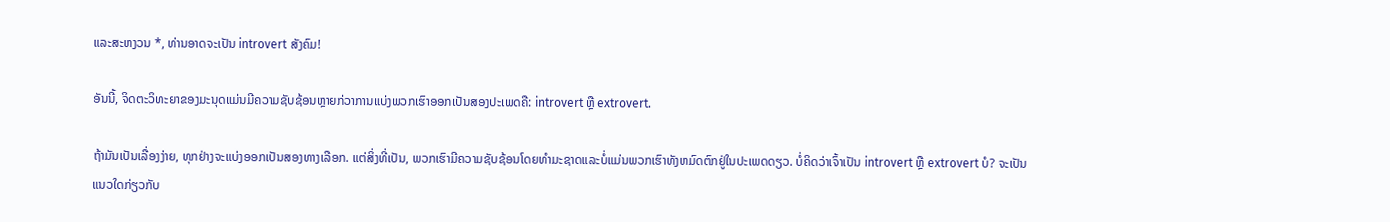ແລະສະຫງວນ *, ທ່ານອາດຈະເປັນ introvert ສັງຄົມ!

ອັນນີ້, ຈິດຕະວິທະຍາຂອງມະນຸດແມ່ນມີຄວາມຊັບຊ້ອນຫຼາຍກ່ວາການແບ່ງພວກເຮົາອອກເປັນສອງປະເພດຄື: introvert ຫຼື extrovert.

ຖ້າມັນເປັນເລື່ອງງ່າຍ, ທຸກຢ່າງຈະແບ່ງອອກເປັນສອງທາງເລືອກ. ແຕ່ສິ່ງທີ່ເປັນ, ພວກເຮົາມີຄວາມຊັບຊ້ອນໂດຍທໍາມະຊາດແລະບໍ່ແມ່ນພວກເຮົາທັງຫມົດຕົກຢູ່ໃນປະເພດດຽວ. ບໍ່ຄິດວ່າເຈົ້າເປັນ introvert ຫຼື extrovert ບໍ? ຈະເປັນແນວໃດກ່ຽວກັບ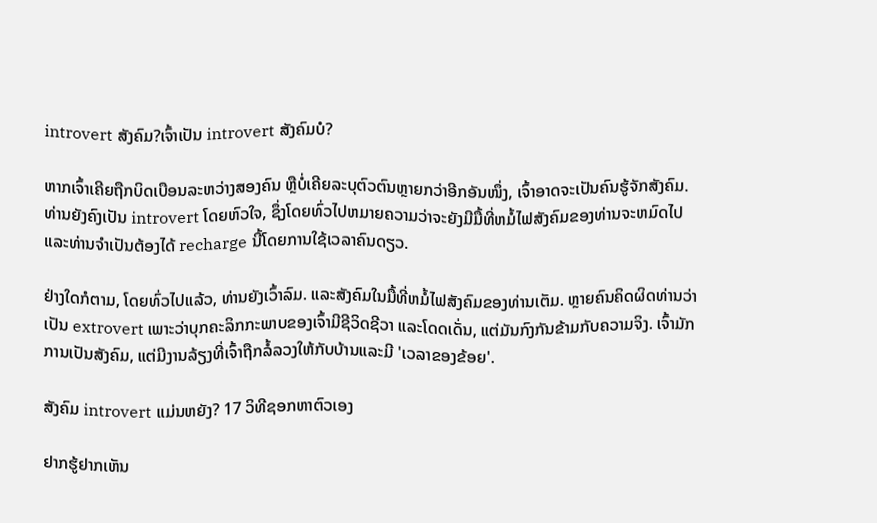introvert ສັງຄົມ?ເຈົ້າເປັນ introvert ສັງຄົມບໍ?

ຫາກເຈົ້າເຄີຍຖືກບິດເບືອນລະຫວ່າງສອງຄົນ ຫຼືບໍ່ເຄີຍລະບຸຕົວຕົນຫຼາຍກວ່າອີກອັນໜຶ່ງ, ເຈົ້າອາດຈະເປັນຄົນຮູ້ຈັກສັງຄົມ. ທ່ານຍັງຄົງເປັນ introvert ໂດຍຫົວໃຈ, ຊຶ່ງໂດຍທົ່ວໄປຫມາຍຄວາມວ່າຈະຍັງມີມື້ທີ່ຫມໍ້ໄຟສັງຄົມຂອງທ່ານຈະຫມົດໄປແລະທ່ານຈໍາເປັນຕ້ອງໄດ້ recharge ນີ້ໂດຍການໃຊ້ເວລາຄົນດຽວ.

ຢ່າງໃດກໍຕາມ, ໂດຍທົ່ວໄປແລ້ວ, ທ່ານຍັງເວົ້າລົມ. ແລະສັງຄົມໃນມື້ທີ່ຫມໍ້ໄຟສັງຄົມຂອງທ່ານເຕັມ. ຫຼາຍຄົນຄິດຜິດທ່ານວ່າເປັນ extrovert ເພາະວ່າບຸກຄະລິກກະພາບຂອງເຈົ້າມີຊີວິດຊີວາ ແລະໂດດເດັ່ນ, ແຕ່ມັນກົງກັນຂ້າມກັບຄວາມຈິງ. ເຈົ້າມັກການເປັນສັງຄົມ, ແຕ່ມີງານລ້ຽງທີ່ເຈົ້າຖືກລໍ້ລວງໃຫ້ກັບບ້ານແລະມີ 'ເວລາຂອງຂ້ອຍ'.

ສັງຄົມ introvert ແມ່ນຫຍັງ? 17 ວິທີຊອກຫາຕົວເອງ

ຢາກຮູ້ຢາກເຫັນ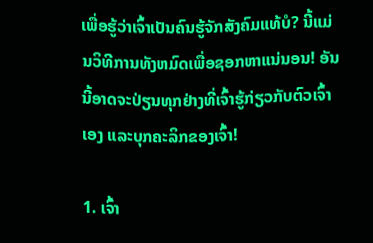ເພື່ອຮູ້ວ່າເຈົ້າເປັນຄົນຮູ້ຈັກສັງຄົມແທ້ບໍ? ນີ້ແມ່ນວິທີການທັງຫມົດເພື່ອຊອກຫາແນ່ນອນ! ອັນນີ້ອາດຈະປ່ຽນທຸກຢ່າງທີ່ເຈົ້າຮູ້ກ່ຽວກັບຕົວເຈົ້າເອງ ແລະບຸກຄະລິກຂອງເຈົ້າ!

1. ເຈົ້າ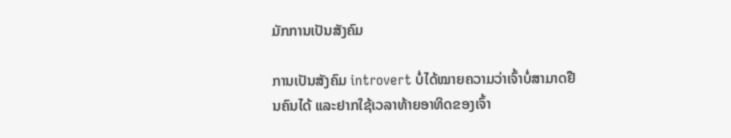ມັກການເປັນສັງຄົມ

ການເປັນສັງຄົມ introvert ບໍ່ໄດ້ໝາຍຄວາມວ່າເຈົ້າບໍ່ສາມາດຢືນຄົນໄດ້ ແລະຢາກໃຊ້ເວລາທ້າຍອາທິດຂອງເຈົ້າ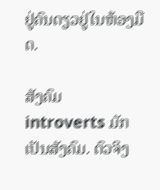ຢູ່ຄົນດຽວຢູ່ໃນຫ້ອງມືດ.

ສັງຄົມ introverts ມັກເປັນສັງຄົມ. ຕົວຈິງ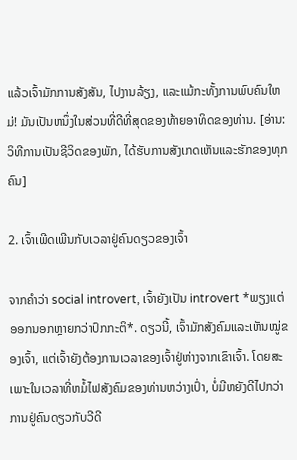ແລ້ວເຈົ້າມັກການສັງສັນ, ໄປງານລ້ຽງ, ແລະແມ້ກະທັ້ງການພົບຄົນໃຫມ່! ມັນເປັນຫນຶ່ງໃນສ່ວນທີ່ດີທີ່ສຸດຂອງທ້າຍອາທິດຂອງທ່ານ. [ອ່ານ: ວິທີການເປັນຊີວິດຂອງພັກ, ໄດ້ຮັບການສັງເກດເຫັນແລະຮັກຂອງທຸກຄົນ]

2. ເຈົ້າເພີດເພີນກັບເວລາຢູ່ຄົນດຽວຂອງເຈົ້າ

ຈາກຄຳວ່າ social introvert, ເຈົ້າຍັງເປັນ introvert *ພຽງແຕ່ອອກນອກຫຼາຍກວ່າປົກກະຕິ*. ດຽວນີ້, ເຈົ້າມັກສັງຄົມແລະເຫັນໝູ່ຂອງເຈົ້າ, ແຕ່ເຈົ້າຍັງຕ້ອງການເວລາຂອງເຈົ້າຢູ່ຫ່າງຈາກເຂົາເຈົ້າ. ໂດຍສະເພາະໃນເວລາທີ່ຫມໍ້ໄຟສັງຄົມຂອງທ່ານຫວ່າງເປົ່າ, ບໍ່ມີຫຍັງດີໄປກວ່າການຢູ່ຄົນດຽວກັບວີດີ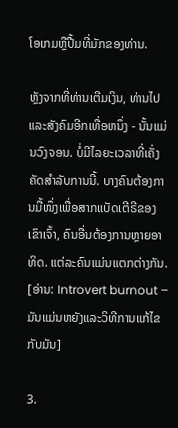ໂອເກມຫຼືປື້ມທີ່ມັກຂອງທ່ານ.

ຫຼັງຈາກທີ່ທ່ານເຕີມເງິນ, ທ່ານໄປແລະສັງຄົມອີກເທື່ອຫນຶ່ງ - ນັ້ນແມ່ນວົງຈອນ. ບໍ່ມີໄລຍະເວລາທີ່ເຄັ່ງຄັດສໍາລັບການນີ້. ບາງຄົນຕ້ອງການມື້ໜຶ່ງເພື່ອສາກແບັດເຕີຣີຂອງເຂົາເຈົ້າ, ຄົນອື່ນຕ້ອງການຫຼາຍອາທິດ. ແຕ່ລະຄົນແມ່ນແຕກຕ່າງກັນ. [ອ່ານ: Introvert burnout – ມັນແມ່ນຫຍັງແລະວິທີການແກ້ໄຂກັບມັນ]

3.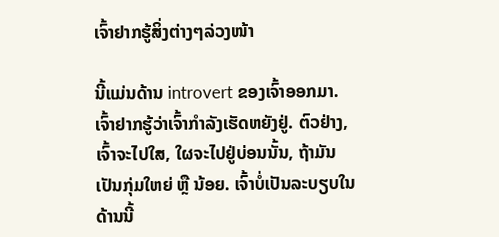ເຈົ້າຢາກຮູ້ສິ່ງຕ່າງໆລ່ວງໜ້າ

ນີ້ແມ່ນດ້ານ introvert ຂອງເຈົ້າອອກມາ. ເຈົ້າຢາກຮູ້ວ່າເຈົ້າກຳລັງເຮັດຫຍັງຢູ່. ຕົວຢ່າງ, ເຈົ້າຈະໄປໃສ, ໃຜຈະໄປຢູ່ບ່ອນນັ້ນ, ຖ້າມັນເປັນກຸ່ມໃຫຍ່ ຫຼື ນ້ອຍ. ເຈົ້າບໍ່ເປັນລະບຽບໃນດ້ານນີ້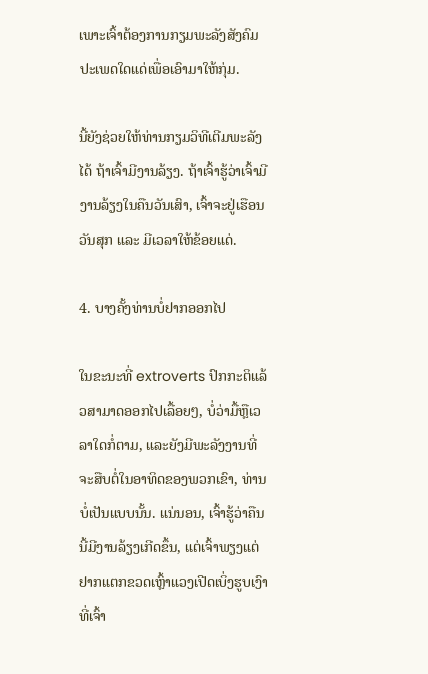ເພາະເຈົ້າຕ້ອງການກຽມພະລັງສັງຄົມປະເພດໃດແດ່ເພື່ອເອົາມາໃຫ້ກຸ່ມ.

ນີ້ຍັງຊ່ວຍໃຫ້ທ່ານກຽມວິທີເຕີມພະລັງໄດ້ ຖ້າເຈົ້າມີງານລ້ຽງ. ຖ້າເຈົ້າຮູ້ວ່າເຈົ້າມີງານລ້ຽງໃນຄືນວັນເສົາ, ເຈົ້າຈະຢູ່ເຮືອນວັນສຸກ ແລະ ມີເວລາໃຫ້ຂ້ອຍແດ່.

4. ບາງຄັ້ງທ່ານບໍ່ຢາກອອກໄປ

ໃນຂະນະທີ່ extroverts ປົກກະຕິແລ້ວສາມາດອອກໄປເລື້ອຍໆ, ບໍ່ວ່າມື້ຫຼືເວລາໃດກໍ່ຕາມ, ແລະຍັງມີພະລັງງານທີ່ຈະສືບຕໍ່ໃນອາທິດຂອງພວກເຂົາ, ທ່ານບໍ່ເປັນແບບນັ້ນ. ແນ່ນອນ, ເຈົ້າຮູ້ວ່າຄືນນີ້ມີງານລ້ຽງເກີດຂຶ້ນ, ແຕ່ເຈົ້າພຽງແຕ່ຢາກແຕກຂວດເຫຼົ້າແວງເປີດເບິ່ງຮູບເງົາທີ່ເຈົ້າ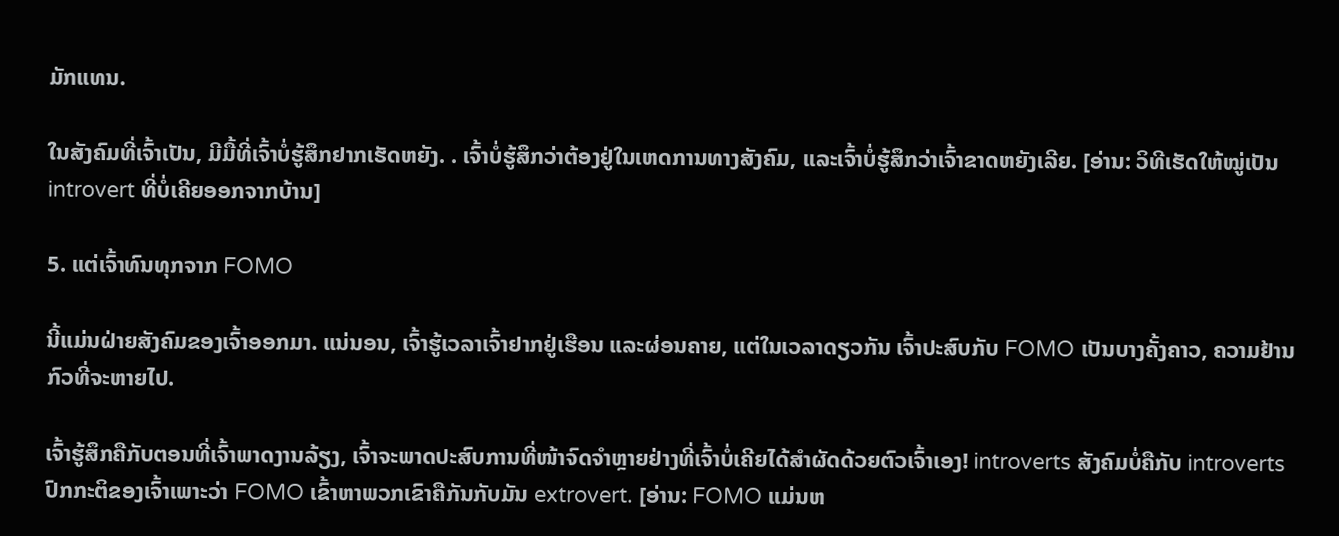ມັກແທນ.

ໃນສັງຄົມທີ່ເຈົ້າເປັນ, ມີມື້ທີ່ເຈົ້າບໍ່ຮູ້ສຶກຢາກເຮັດຫຍັງ. . ເຈົ້າບໍ່ຮູ້ສຶກວ່າຕ້ອງຢູ່ໃນເຫດການທາງສັງຄົມ, ແລະເຈົ້າບໍ່ຮູ້ສຶກວ່າເຈົ້າຂາດຫຍັງເລີຍ. [ອ່ານ: ວິທີເຮັດໃຫ້ໝູ່ເປັນ introvert ທີ່ບໍ່ເຄີຍອອກຈາກບ້ານ]

5. ແຕ່ເຈົ້າທົນທຸກຈາກ FOMO

ນີ້ແມ່ນຝ່າຍສັງຄົມຂອງເຈົ້າອອກມາ. ແນ່ນອນ, ເຈົ້າຮູ້ເວລາເຈົ້າຢາກຢູ່ເຮືອນ ແລະຜ່ອນຄາຍ, ແຕ່ໃນເວລາດຽວກັນ ເຈົ້າປະສົບກັບ FOMO ເປັນບາງຄັ້ງຄາວ, ຄວາມຢ້ານກົວທີ່ຈະຫາຍໄປ.

ເຈົ້າຮູ້ສຶກຄືກັບຕອນທີ່ເຈົ້າພາດງານລ້ຽງ, ເຈົ້າຈະພາດປະສົບການທີ່ໜ້າຈົດຈຳຫຼາຍຢ່າງທີ່ເຈົ້າບໍ່ເຄີຍໄດ້ສຳຜັດດ້ວຍຕົວເຈົ້າເອງ! introverts ສັງຄົມບໍ່ຄືກັບ introverts ປົກກະຕິຂອງເຈົ້າເພາະວ່າ FOMO ເຂົ້າຫາພວກເຂົາຄືກັນກັບມັນ extrovert. [ອ່ານ: FOMO ແມ່ນຫ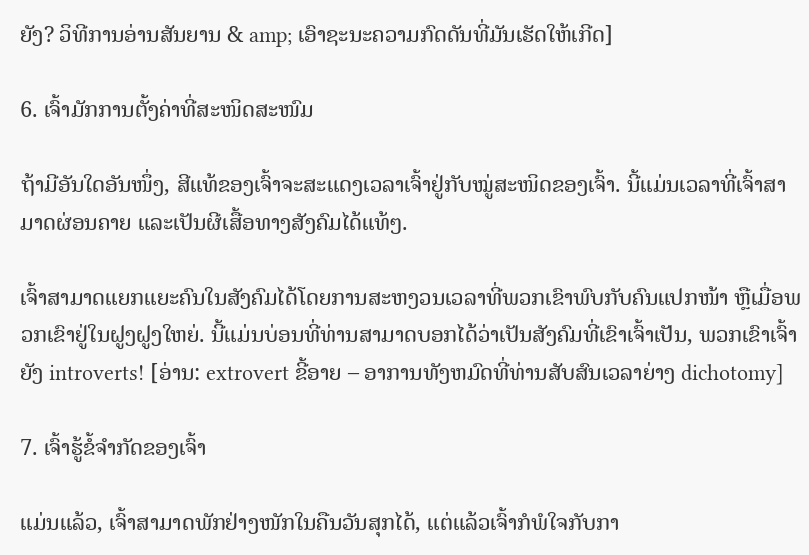ຍັງ? ວິທີການອ່ານສັນຍານ & amp; ເອົາຊະນະຄວາມກົດດັນທີ່ມັນເຮັດໃຫ້ເກີດ]

6. ເຈົ້າມັກການຕັ້ງຄ່າທີ່ສະໜິດສະໜົມ

ຖ້າມີອັນໃດອັນໜຶ່ງ, ສີແທ້ຂອງເຈົ້າຈະສະແດງເວລາເຈົ້າຢູ່ກັບໝູ່ສະໜິດຂອງເຈົ້າ. ນີ້ແມ່ນເວລາທີ່ເຈົ້າສາມາດຜ່ອນຄາຍ ແລະເປັນຜີເສື້ອທາງສັງຄົມໄດ້ແທ້ໆ.

ເຈົ້າສາມາດແຍກແຍະຄົນໃນສັງຄົມໄດ້ໂດຍການສະຫງວນເວລາທີ່ພວກເຂົາພົບກັບຄົນແປກໜ້າ ຫຼືເມື່ອພວກເຂົາຢູ່ໃນຝູງຝູງໃຫຍ່. ນີ້ແມ່ນບ່ອນທີ່ທ່ານສາມາດບອກໄດ້ວ່າເປັນສັງຄົມທີ່ເຂົາເຈົ້າເປັນ, ພວກເຂົາເຈົ້າຍັງ introverts! [ອ່ານ: extrovert ຂີ້ອາຍ – ອາການທັງຫມົດທີ່ທ່ານສັບສົນເວລາຍ່າງ dichotomy]

7. ເຈົ້າຮູ້ຂໍ້ຈຳກັດຂອງເຈົ້າ

ແມ່ນແລ້ວ, ເຈົ້າສາມາດພັກຢ່າງໜັກໃນຄືນວັນສຸກໄດ້, ແຕ່ແລ້ວເຈົ້າກໍພໍໃຈກັບກາ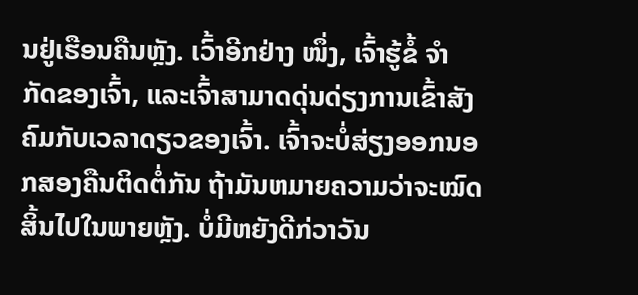ນຢູ່ເຮືອນຄືນຫຼັງ. ເວົ້າອີກຢ່າງ ໜຶ່ງ, ເຈົ້າຮູ້ຂໍ້ ຈຳ ກັດຂອງເຈົ້າ, ແລະເຈົ້າສາມາດດຸ່ນດ່ຽງການເຂົ້າສັງຄົມກັບເວລາດຽວຂອງເຈົ້າ. ເຈົ້າຈະບໍ່ສ່ຽງອອກນອກສອງຄືນຕິດຕໍ່ກັນ ຖ້າມັນຫມາຍຄວາມວ່າຈະໝົດສິ້ນໄປໃນພາຍຫຼັງ. ບໍ່ມີຫຍັງດີກ່ວາວັນ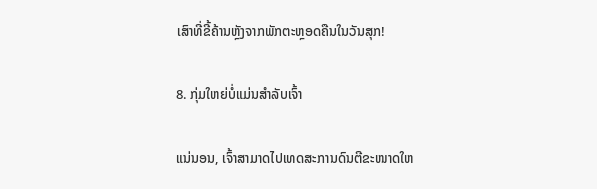ເສົາທີ່ຂີ້ຄ້ານຫຼັງຈາກພັກຕະຫຼອດຄືນໃນວັນສຸກ!

8. ກຸ່ມໃຫຍ່ບໍ່ແມ່ນສຳລັບເຈົ້າ

ແນ່ນອນ, ເຈົ້າສາມາດໄປເທດສະການດົນຕີຂະໜາດໃຫ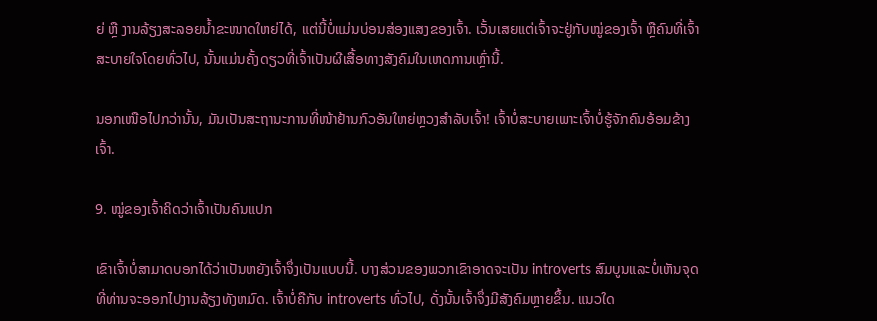ຍ່ ຫຼື ງານລ້ຽງສະລອຍນ້ຳຂະໜາດໃຫຍ່ໄດ້, ແຕ່ນີ້ບໍ່ແມ່ນບ່ອນສ່ອງແສງຂອງເຈົ້າ. ເວັ້ນເສຍແຕ່ເຈົ້າຈະຢູ່ກັບໝູ່ຂອງເຈົ້າ ຫຼືຄົນທີ່ເຈົ້າສະບາຍໃຈໂດຍທົ່ວໄປ, ນັ້ນແມ່ນຄັ້ງດຽວທີ່ເຈົ້າເປັນຜີເສື້ອທາງສັງຄົມໃນເຫດການເຫຼົ່ານີ້.

ນອກເໜືອໄປກວ່ານັ້ນ, ມັນເປັນສະຖານະການທີ່ໜ້າຢ້ານກົວອັນໃຫຍ່ຫຼວງສຳລັບເຈົ້າ! ເຈົ້າບໍ່ສະບາຍເພາະເຈົ້າບໍ່ຮູ້ຈັກຄົນອ້ອມຂ້າງເຈົ້າ.

9. ໝູ່ຂອງເຈົ້າຄິດວ່າເຈົ້າເປັນຄົນແປກ

ເຂົາເຈົ້າບໍ່ສາມາດບອກໄດ້ວ່າເປັນຫຍັງເຈົ້າຈຶ່ງເປັນແບບນີ້. ບາງສ່ວນຂອງພວກເຂົາອາດຈະເປັນ introverts ສົມບູນແລະບໍ່ເຫັນຈຸດທີ່ທ່ານຈະອອກໄປງານລ້ຽງທັງຫມົດ. ເຈົ້າບໍ່ຄືກັບ introverts ທົ່ວໄປ, ດັ່ງນັ້ນເຈົ້າຈຶ່ງມີສັງຄົມຫຼາຍຂຶ້ນ. ແນວໃດ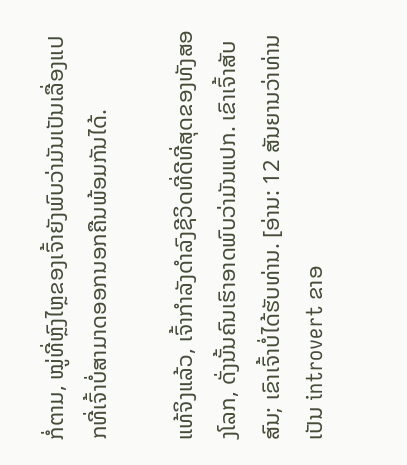ກໍ່ຕາມ, ໝູ່ທີ່ຫຼົງໄຫຼຂອງເຈົ້າຍັງພົບວ່າມັນເປັນເລື່ອງແປກທີ່ເຈົ້າບໍ່ສາມາດອອກນອກຄືນພ້ອມກັນໄດ້.

ແທ້ຈິງແລ້ວ, ເຈົ້າກໍາລັງດໍາລົງຊີວິດທີ່ດີທີ່ສຸດຂອງທັງສອງໂລກ, ດັ່ງນັ້ນຄົນເຮົາອາດພົບວ່າມັນແປກ. ເຂົາເຈົ້າສັບສົນ; ເຂົາເຈົ້າບໍ່ໄດ້ຮັບທ່ານ. [ອ່ານ: 12 ສັນຍານວ່າທ່ານເປັນ introvert ຂາອ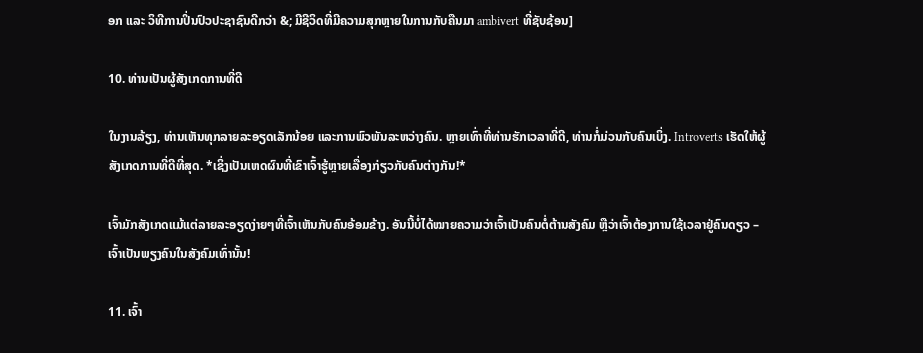ອກ ແລະ ວິທີການປິ່ນປົວປະຊາຊົນດີກວ່າ &; ມີຊີວິດທີ່ມີຄວາມສຸກຫຼາຍໃນການກັບຄືນມາ ambivert ທີ່ຊັບຊ້ອນ]

10. ທ່ານເປັນຜູ້ສັງເກດການທີ່ດີ

ໃນງານລ້ຽງ, ທ່ານເຫັນທຸກລາຍລະອຽດເລັກນ້ອຍ ແລະການພົວພັນລະຫວ່າງຄົນ. ຫຼາຍເທົ່າທີ່ທ່ານຮັກເວລາທີ່ດີ, ທ່ານກໍ່ມ່ວນກັບຄົນເບິ່ງ. Introverts ເຮັດໃຫ້ຜູ້ສັງເກດການທີ່ດີທີ່ສຸດ. *ເຊິ່ງເປັນເຫດຜົນທີ່ເຂົາເຈົ້າຮູ້ຫຼາຍເລື່ອງກ່ຽວກັບຄົນຕ່າງກັນ!*

ເຈົ້າມັກສັງເກດແມ້ແຕ່ລາຍລະອຽດງ່າຍໆທີ່ເຈົ້າເຫັນກັບຄົນອ້ອມຂ້າງ. ອັນນີ້ບໍ່ໄດ້ໝາຍຄວາມວ່າເຈົ້າເປັນຄົນຕໍ່ຕ້ານສັງຄົມ ຫຼືວ່າເຈົ້າຕ້ອງການໃຊ້ເວລາຢູ່ຄົນດຽວ – ເຈົ້າເປັນພຽງຄົນໃນສັງຄົມເທົ່ານັ້ນ!

11. ເຈົ້າ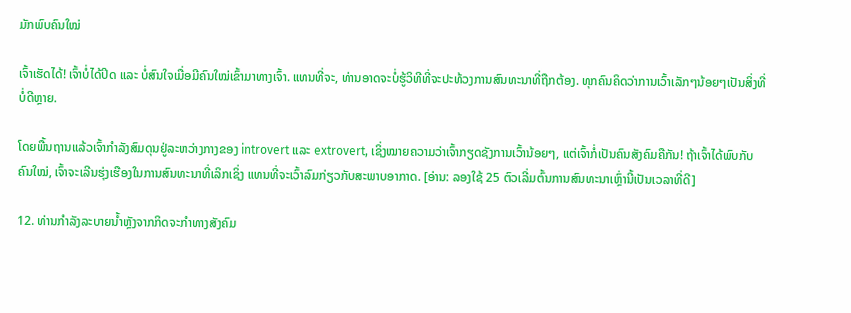ມັກພົບຄົນໃໝ່

ເຈົ້າເຮັດໄດ້! ເຈົ້າບໍ່ໄດ້ປິດ ແລະ ບໍ່ສົນໃຈເມື່ອມີຄົນໃໝ່ເຂົ້າມາທາງເຈົ້າ. ແທນທີ່ຈະ, ທ່ານອາດຈະບໍ່ຮູ້ວິທີທີ່ຈະປະທ້ວງການສົນທະນາທີ່ຖືກຕ້ອງ. ທຸກຄົນຄິດວ່າການເວົ້າເລັກໆນ້ອຍໆເປັນສິ່ງທີ່ບໍ່ດີຫຼາຍ.

ໂດຍພື້ນຖານແລ້ວເຈົ້າກຳລັງສົມດຸນຢູ່ລະຫວ່າງກາງຂອງ introvert ແລະ extrovert, ເຊິ່ງໝາຍຄວາມວ່າເຈົ້າກຽດຊັງການເວົ້ານ້ອຍໆ, ແຕ່ເຈົ້າກໍ່ເປັນຄົນສັງຄົມຄືກັນ! ຖ້າເຈົ້າໄດ້ພົບກັບຄົນໃໝ່, ເຈົ້າຈະເລີນຮຸ່ງເຮືອງໃນການສົນທະນາທີ່ເລິກເຊິ່ງ ແທນທີ່ຈະເວົ້າລົມກ່ຽວກັບສະພາບອາກາດ. [ອ່ານ: ລອງໃຊ້ 25 ຕົວເລີ່ມຕົ້ນການສົນທະນາເຫຼົ່ານີ້ເປັນເວລາທີ່ດີ]

12. ທ່ານກໍາລັງລະບາຍນ້ຳຫຼັງຈາກກິດຈະກໍາທາງສັງຄົມ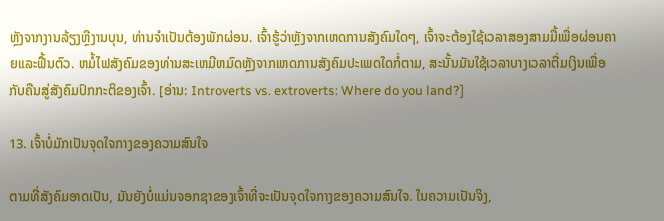ຫຼັງຈາກງານລ້ຽງຫຼືງານບຸນ, ທ່ານຈໍາເປັນຕ້ອງພັກຜ່ອນ. ເຈົ້າຮູ້ວ່າຫຼັງຈາກເຫດການສັງຄົມໃດໆ, ເຈົ້າຈະຕ້ອງໃຊ້ເວລາສອງສາມມື້ເພື່ອຜ່ອນຄາຍແລະຟື້ນຕົວ. ຫມໍ້ໄຟສັງຄົມຂອງທ່ານສະເຫມີຫມົດຫຼັງຈາກເຫດການສັງຄົມປະເພດໃດກໍ່ຕາມ, ສະນັ້ນມັນໃຊ້ເວລາບາງເວລາຕື່ມເງິນເພື່ອກັບຄືນສູ່ສັງຄົມປົກກະຕິຂອງເຈົ້າ. [ອ່ານ: Introverts vs. extroverts: Where do you land?]

13. ເຈົ້າບໍ່ມັກເປັນຈຸດໃຈກາງຂອງຄວາມສົນໃຈ

ຕາມທີ່ສັງຄົມອາດເປັນ, ມັນຍັງບໍ່ແມ່ນຈອກຊາຂອງເຈົ້າທີ່ຈະເປັນຈຸດໃຈກາງຂອງຄວາມສົນໃຈ. ໃນຄວາມເປັນຈິງ,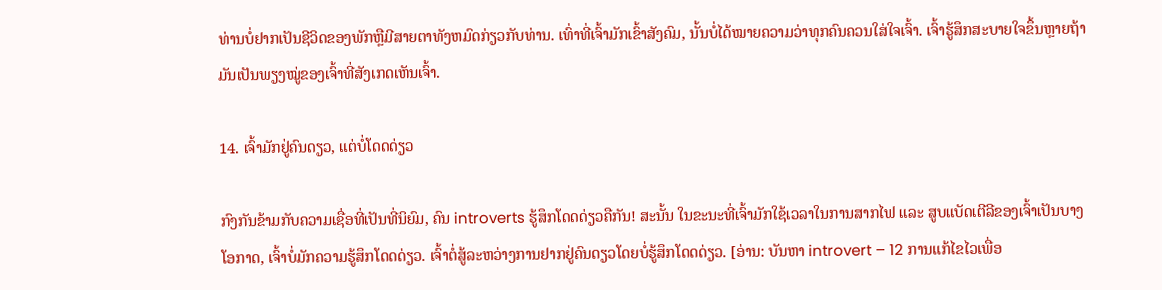ທ່ານບໍ່ຢາກເປັນຊີວິດຂອງພັກຫຼືມີສາຍຕາທັງຫມົດກ່ຽວກັບທ່ານ. ເທົ່າທີ່ເຈົ້າມັກເຂົ້າສັງຄົມ, ນັ້ນບໍ່ໄດ້ໝາຍຄວາມວ່າທຸກຄົນຄວນໃສ່ໃຈເຈົ້າ. ເຈົ້າຮູ້ສຶກສະບາຍໃຈຂຶ້ນຫຼາຍຖ້າມັນເປັນພຽງໝູ່ຂອງເຈົ້າທີ່ສັງເກດເຫັນເຈົ້າ.

14. ເຈົ້າມັກຢູ່ຄົນດຽວ, ແຕ່ບໍ່ໂດດດ່ຽວ

ກົງກັນຂ້າມກັບຄວາມເຊື່ອທີ່ເປັນທີ່ນິຍົມ, ຄົນ introverts ຮູ້ສຶກໂດດດ່ຽວຄືກັນ! ສະນັ້ນ ໃນຂະນະທີ່ເຈົ້າມັກໃຊ້ເວລາໃນການສາກໄຟ ແລະ ສູບແບັດເຕີລີຂອງເຈົ້າເປັນບາງໂອກາດ, ເຈົ້າບໍ່ມັກຄວາມຮູ້ສຶກໂດດດ່ຽວ. ເຈົ້າຕໍ່ສູ້ລະຫວ່າງການຢາກຢູ່ຄົນດຽວໂດຍບໍ່ຮູ້ສຶກໂດດດ່ຽວ. [ອ່ານ: ບັນຫາ introvert – 12 ການແກ້ໄຂໄວເພື່ອ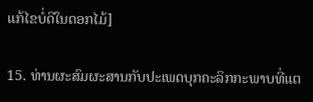ແກ້ໄຂບໍ່ດີໃນດອກໄມ້]

15. ທ່ານຜະສົມຜະສານກັບປະເພດບຸກຄະລິກກະພາບທີ່ແຕ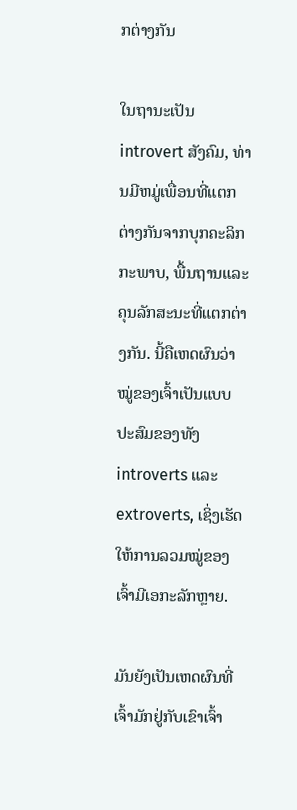ກຕ່າງກັນ

ໃນຖານະເປັນ introvert ສັງຄົມ, ທ່ານມີຫມູ່ເພື່ອນທີ່ແຕກຕ່າງກັນຈາກບຸກຄະລິກກະພາບ, ພື້ນຖານແລະຄຸນລັກສະນະທີ່ແຕກຕ່າງກັນ. ນີ້ຄືເຫດຜົນວ່າໝູ່ຂອງເຈົ້າເປັນແບບປະສົມຂອງທັງ introverts ແລະ extroverts, ເຊິ່ງເຮັດໃຫ້ການລວມໝູ່ຂອງເຈົ້າມີເອກະລັກຫຼາຍ.

ມັນຍັງເປັນເຫດຜົນທີ່ເຈົ້າມັກຢູ່ກັບເຂົາເຈົ້າ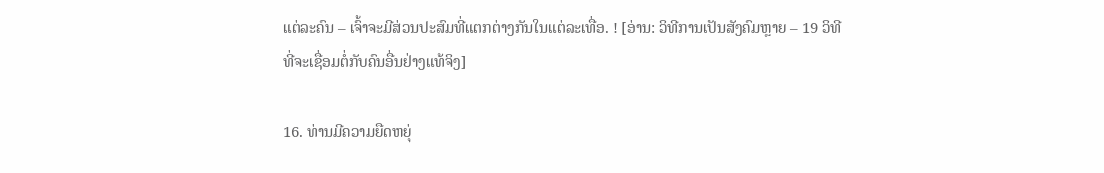ແຕ່ລະຄົນ – ເຈົ້າຈະມີສ່ວນປະສົມທີ່ແຕກຕ່າງກັນໃນແຕ່ລະເທື່ອ. ! [ອ່ານ: ວິທີການເປັນສັງຄົມຫຼາຍ – 19 ວິທີທີ່ຈະເຊື່ອມຕໍ່ກັບຄົນອື່ນຢ່າງແທ້ຈິງ]

16. ທ່ານມີຄວາມຍືດຫຍຸ່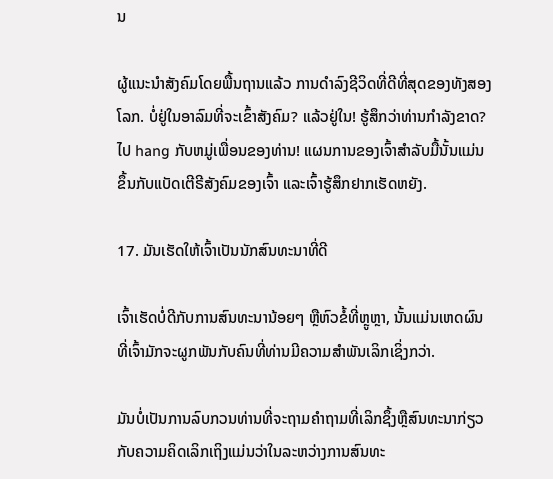ນ

ຜູ້ແນະນຳສັງຄົມໂດຍພື້ນຖານແລ້ວ ການດໍາລົງຊີວິດທີ່ດີທີ່ສຸດຂອງທັງສອງໂລກ. ບໍ່ຢູ່ໃນອາລົມທີ່ຈະເຂົ້າສັງຄົມ? ແລ້ວຢູ່ໃນ! ຮູ້ສຶກວ່າທ່ານກໍາລັງຂາດ? ໄປ hang ກັບຫມູ່ເພື່ອນຂອງທ່ານ! ແຜນການຂອງເຈົ້າສຳລັບມື້ນັ້ນແມ່ນຂຶ້ນກັບແບັດເຕີຣີສັງຄົມຂອງເຈົ້າ ແລະເຈົ້າຮູ້ສຶກຢາກເຮັດຫຍັງ.

17. ມັນເຮັດໃຫ້ເຈົ້າເປັນນັກສົນທະນາທີ່ດີ

ເຈົ້າເຮັດບໍ່ດີກັບການສົນທະນານ້ອຍໆ ຫຼືຫົວຂໍ້ທີ່ຫຼູຫຼາ, ນັ້ນແມ່ນເຫດຜົນທີ່ເຈົ້າມັກຈະຜູກພັນກັບຄົນທີ່ທ່ານມີຄວາມສໍາພັນເລິກເຊິ່ງກວ່າ.

ມັນບໍ່ເປັນການລົບກວນທ່ານທີ່ຈະຖາມຄໍາຖາມທີ່ເລິກຊຶ້ງຫຼືສົນທະນາກ່ຽວກັບຄວາມຄິດເລິກເຖິງແມ່ນວ່າໃນລະຫວ່າງການສົນທະ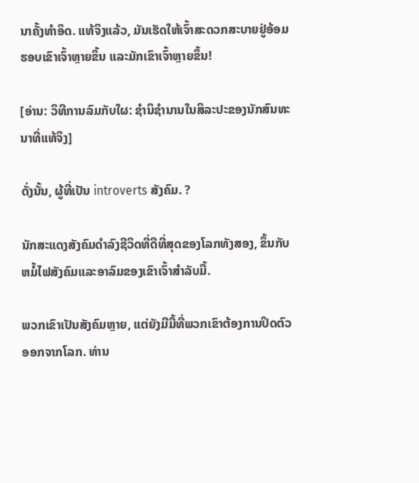ນາຄັ້ງທໍາອິດ. ແທ້ຈິງແລ້ວ, ມັນເຮັດໃຫ້ເຈົ້າສະດວກສະບາຍຢູ່ອ້ອມຮອບເຂົາເຈົ້າຫຼາຍຂຶ້ນ ແລະມັກເຂົາເຈົ້າຫຼາຍຂຶ້ນ!

[ອ່ານ: ວິທີການລົມກັບໃຜ: ຊໍານິຊໍານານໃນສິລະປະຂອງນັກສົນທະນາທີ່ແທ້ຈິງ]

ດັ່ງນັ້ນ, ຜູ້ທີ່ເປັນ introverts ສັງຄົມ. ?

ນັກສະແດງສັງຄົມດໍາລົງຊີວິດທີ່ດີທີ່ສຸດຂອງໂລກທັງສອງ, ຂຶ້ນກັບຫມໍ້ໄຟສັງຄົມແລະອາລົມຂອງເຂົາເຈົ້າສໍາລັບມື້.

ພວກເຂົາເປັນສັງຄົມຫຼາຍ, ແຕ່ຍັງມີມື້ທີ່ພວກເຂົາຕ້ອງການປິດຕົວອອກຈາກໂລກ. ທ່ານ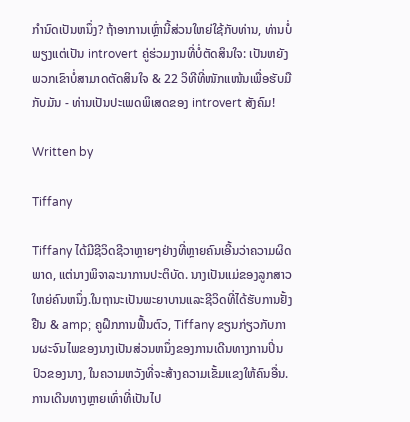ກໍານົດເປັນຫນຶ່ງ? ຖ້າອາການເຫຼົ່ານີ້ສ່ວນໃຫຍ່ໃຊ້ກັບທ່ານ, ທ່ານບໍ່ພຽງແຕ່ເປັນ introvert ຄູ່ຮ່ວມງານທີ່ບໍ່ຕັດສິນໃຈ: ເປັນຫຍັງພວກເຂົາບໍ່ສາມາດຕັດສິນໃຈ & 22 ວິທີທີ່ໜັກແໜ້ນເພື່ອຮັບມືກັບມັນ - ທ່ານເປັນປະເພດພິເສດຂອງ introvert ສັງຄົມ!

Written by

Tiffany

Tiffany ໄດ້ມີຊີວິດຊີວາຫຼາຍໆຢ່າງທີ່ຫຼາຍຄົນເອີ້ນວ່າຄວາມຜິດພາດ, ແຕ່ນາງພິຈາລະນາການປະຕິບັດ. ນາງເປັນແມ່ຂອງລູກສາວໃຫຍ່ຄົນຫນຶ່ງ.ໃນຖານະເປັນພະຍາບານແລະຊີວິດທີ່ໄດ້ຮັບການຢັ້ງຢືນ & amp; ຄູຝຶກການຟື້ນຕົວ, Tiffany ຂຽນກ່ຽວກັບການຜະຈົນໄພຂອງນາງເປັນສ່ວນຫນຶ່ງຂອງການເດີນທາງການປິ່ນປົວຂອງນາງ, ໃນຄວາມຫວັງທີ່ຈະສ້າງຄວາມເຂັ້ມແຂງໃຫ້ຄົນອື່ນ.ການເດີນທາງຫຼາຍເທົ່າທີ່ເປັນໄປ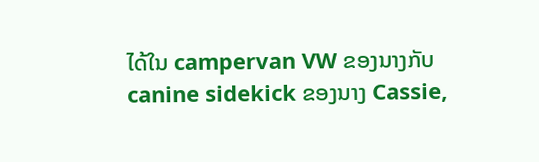ໄດ້ໃນ campervan VW ຂອງນາງກັບ canine sidekick ຂອງນາງ Cassie,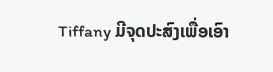Tiffany ມີຈຸດປະສົງເພື່ອເອົາ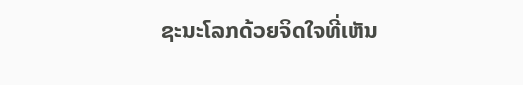ຊະນະໂລກດ້ວຍຈິດໃຈທີ່ເຫັນ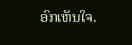ອົກເຫັນໃຈ.